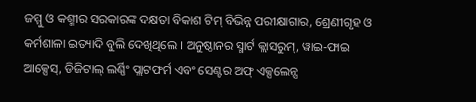ଜମ୍ମୁ ଓ କଶ୍ମୀର ସରକାରଙ୍କ ଦକ୍ଷତା ବିକାଶ ଟିମ୍ ବିଭିନ୍ନ ପରୀକ୍ଷାଗାର, ଶ୍ରେଣୀଗୃହ ଓ କର୍ମଶାଳା ଇତ୍ୟାଦି ବୁଲି ଦେଖିଥିଲେ । ଅନୁଷ୍ଠାନର ସ୍ମାର୍ଟ କ୍ଲାସରୁମ୍, ୱାଇ-ଫାଇ ଆକ୍ସେସ୍, ଡିଜିଟାଲ୍ ଲର୍ଣ୍ଣିଂ ପ୍ଲାଟଫର୍ମ ଏବଂ ସେଣ୍ଟର ଅଫ୍ ଏକ୍ସଲେନ୍ସ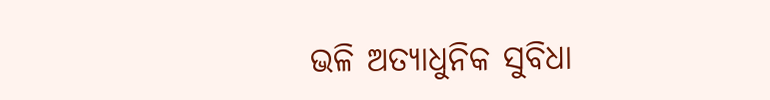ଭଳି ଅତ୍ୟାଧୁନିକ ସୁବିଧା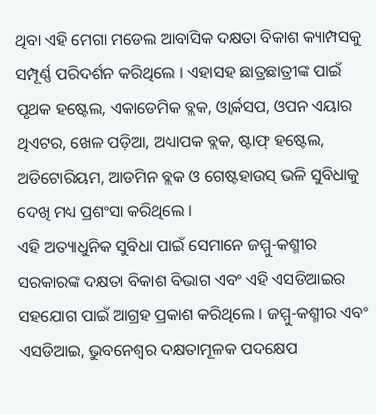ଥିବା ଏହି ମେଗା ମଡେଲ ଆବାସିକ ଦକ୍ଷତା ବିକାଶ କ୍ୟାମ୍ପସକୁ ସମ୍ପୂର୍ଣ୍ଣ ପରିଦର୍ଶନ କରିଥିଲେ । ଏହାସହ ଛାତ୍ରଛାତ୍ରୀଙ୍କ ପାଇଁ ପୃଥକ ହଷ୍ଟେଲ, ଏକାଡେମିକ ବ୍ଲକ, ଓ୍ୱାର୍କସପ, ଓପନ ଏୟାର ଥିଏଟର, ଖେଳ ପଡ଼ିଆ, ଅଧ୍ୟାପକ ବ୍ଲକ, ଷ୍ଟାଫ୍ ହଷ୍ଟେଲ, ଅଡିଟୋରିୟମ, ଆଡମିନ ବ୍ଲକ ଓ ଗେଷ୍ଟହାଉସ୍ ଭଳି ସୁବିଧାକୁ ଦେଖି ମଧ୍ୟ ପ୍ରଶଂସା କରିଥିଲେ ।
ଏହି ଅତ୍ୟାଧୁନିକ ସୁବିଧା ପାଇଁ ସେମାନେ ଜମ୍ମୁ-କଶ୍ମୀର ସରକାରଙ୍କ ଦକ୍ଷତା ବିକାଶ ବିଭାଗ ଏବଂ ଏହି ଏସଡିଆଇର ସହଯୋଗ ପାଇଁ ଆଗ୍ରହ ପ୍ରକାଶ କରିଥିଲେ । ଜମ୍ମୁ-କଶ୍ମୀର ଏବଂ ଏସଡିଆଇ, ଭୁବନେଶ୍ୱର ଦକ୍ଷତାମୂଳକ ପଦକ୍ଷେପ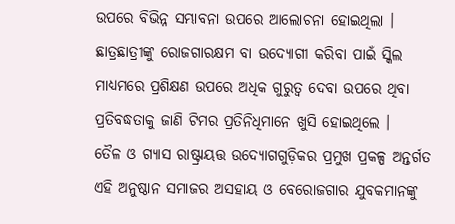ଉପରେ ବିଭିନ୍ନ ସମ୍ଭାବନା ଉପରେ ଆଲୋଚନା ହୋଇଥିଲା । ଛାତ୍ରଛାତ୍ରୀଙ୍କୁ ରୋଜଗାରକ୍ଷମ ବା ଉଦ୍ୟୋଗୀ କରିବା ପାଇଁ ସ୍କିଲ ମାଧ୍ୟମରେ ପ୍ରଶିକ୍ଷଣ ଉପରେ ଅଧିକ ଗୁରୁତ୍ୱ ଦେବା ଉପରେ ଥିବା ପ୍ରତିବଦ୍ଧତାକୁ ଜାଣି ଟିମର ପ୍ରତିନିଧିମାନେ ଖୁସି ହୋଇଥିଲେ ।
ତୈଳ ଓ ଗ୍ୟାସ ରାଷ୍ଟ୍ରାୟତ୍ତ ଉଦ୍ୟୋଗଗୁଡ଼ିକର ପ୍ରମୁଖ ପ୍ରକଳ୍ପ ଅନ୍ତର୍ଗତ ଏହି ଅନୁଷ୍ଠାନ ସମାଜର ଅସହାୟ ଓ ବେରୋଜଗାର ଯୁବକମାନଙ୍କୁ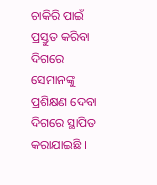ଚାକିରି ପାଇଁ ପ୍ରସ୍ତୁତ କରିବା ଦିଗରେ ସେମାନଙ୍କୁ ପ୍ରଶିକ୍ଷଣ ଦେବା ଦିଗରେ ସ୍ଥାପିତ କରାଯାଇଛି ।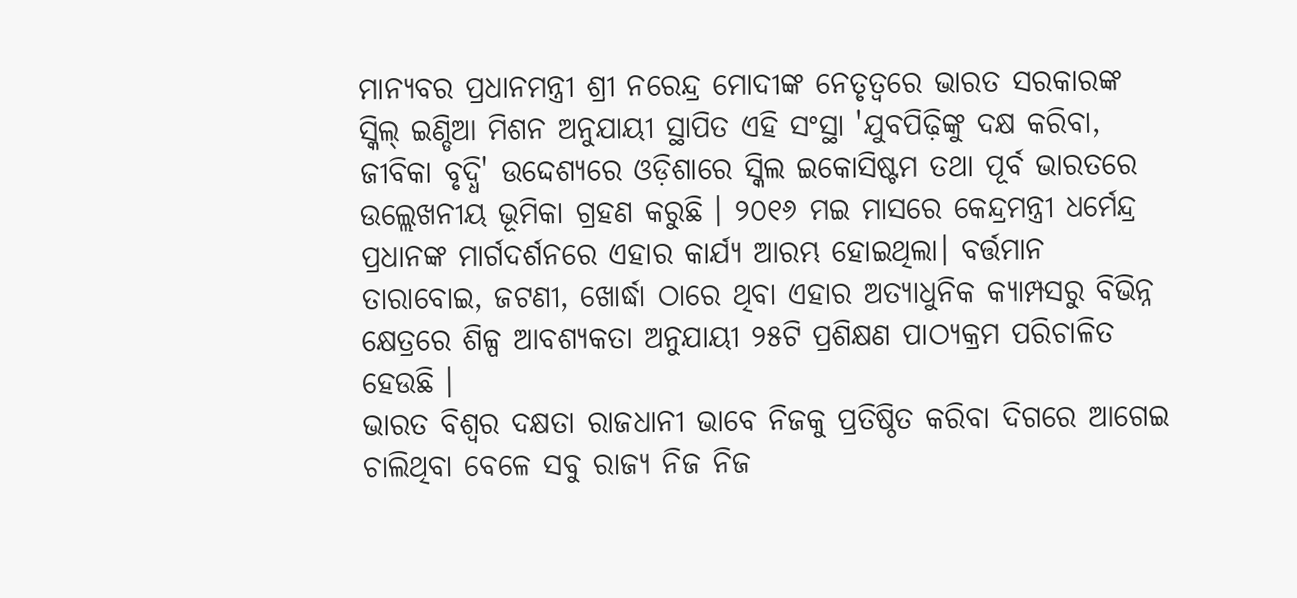ମାନ୍ୟବର ପ୍ରଧାନମନ୍ତ୍ରୀ ଶ୍ରୀ ନରେନ୍ଦ୍ର ମୋଦୀଙ୍କ ନେତୃତ୍ୱରେ ଭାରତ ସରକାରଙ୍କ ସ୍କିଲ୍ ଇଣ୍ଡିଆ ମିଶନ ଅନୁଯାୟୀ ସ୍ଥାପିତ ଏହି ସଂସ୍ଥା 'ଯୁବପିଢ଼ିଙ୍କୁ ଦକ୍ଷ କରିବା, ଜୀବିକା ବୃଦ୍ଧି' ଉଦ୍ଦେଶ୍ୟରେ ଓଡ଼ିଶାରେ ସ୍କିଲ ଇକୋସିଷ୍ଟମ ତଥା ପୂର୍ବ ଭାରତରେ ଉଲ୍ଲେଖନୀୟ ଭୂମିକା ଗ୍ରହଣ କରୁଛି । ୨୦୧୬ ମଇ ମାସରେ କେନ୍ଦ୍ରମନ୍ତ୍ରୀ ଧର୍ମେନ୍ଦ୍ର ପ୍ରଧାନଙ୍କ ମାର୍ଗଦର୍ଶନରେ ଏହାର କାର୍ଯ୍ୟ ଆରମ୍ଭ ହୋଇଥିଲା। ବର୍ତ୍ତମାନ ତାରାବୋଇ, ଜଟଣୀ, ଖୋର୍ଦ୍ଧା ଠାରେ ଥିବା ଏହାର ଅତ୍ୟାଧୁନିକ କ୍ୟାମ୍ପସରୁ ବିଭିନ୍ନ କ୍ଷେତ୍ରରେ ଶିଳ୍ପ ଆବଶ୍ୟକତା ଅନୁଯାୟୀ ୨୫ଟି ପ୍ରଶିକ୍ଷଣ ପାଠ୍ୟକ୍ରମ ପରିଚାଳିତ ହେଉଛି ।
ଭାରତ ବିଶ୍ୱର ଦକ୍ଷତା ରାଜଧାନୀ ଭାବେ ନିଜକୁ ପ୍ରତିଷ୍ଠିତ କରିବା ଦିଗରେ ଆଗେଇ ଚାଲିଥିବା ବେଳେ ସବୁ ରାଜ୍ୟ ନିଜ ନିଜ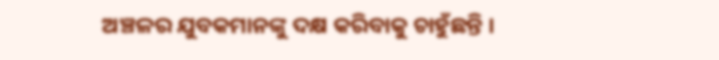ଅଞ୍ଚଳର ଯୁବକମାନଙ୍କୁ ଦକ୍ଷ କରିବାକୁ ଚାହୁଁଛନ୍ତି ।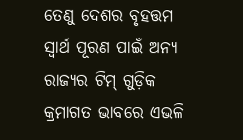ତେଣୁ ଦେଶର ବୃହତ୍ତମ ସ୍ୱାର୍ଥ ପୂରଣ ପାଇଁ ଅନ୍ୟ ରାଜ୍ୟର ଟିମ୍ ଗୁଡ଼ିକ କ୍ରମାଗତ ଭାବରେ ଏଭଳି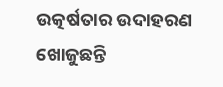ଉତ୍କର୍ଷତାର ଉଦାହରଣ ଖୋଜୁଛନ୍ତି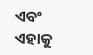ଏବଂ ଏହାକୁ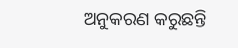ଅନୁକରଣ କରୁଛନ୍ତି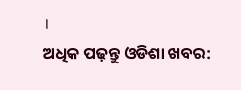।
ଅଧିକ ପଢ଼ନ୍ତୁ ଓଡିଶା ଖବର: